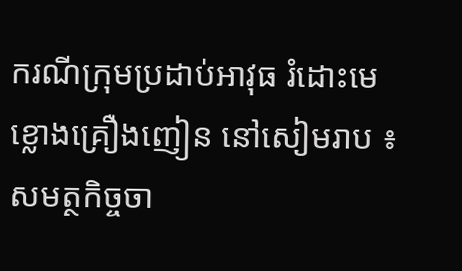ករណីក្រុមប្រដាប់អាវុធ រំដោះមេខ្លោងគ្រឿងញៀន នៅសៀមរាប ៖ សមត្ថកិច្ចចា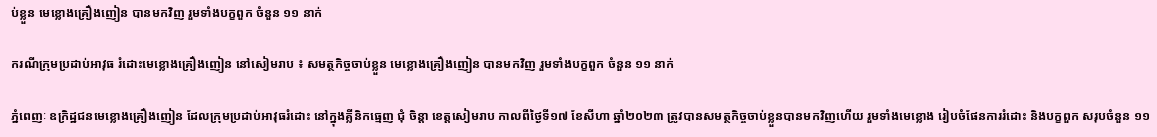ប់ខ្លួន មេខ្លោងគ្រឿងញៀន បានមកវិញ រួមទាំងបក្ខពួក ចំនួន ១១ នាក់

ករណីក្រុមប្រដាប់អាវុធ រំដោះមេខ្លោងគ្រឿងញៀន នៅសៀមរាប ៖ សមត្ថកិច្ចចាប់ខ្លួន មេខ្លោងគ្រឿងញៀន បានមកវិញ រួមទាំងបក្ខពួក ចំនួន ១១ នាក់

ភ្នំពេញៈ ឧក្រិដ្ឋជនមេខ្លោងគ្រឿងញៀន ដែលក្រុមប្រដាប់អាវុធរំដោះ នៅក្នុងគ្លីនិកធ្មេញ ជុំ ចិន្តា ខេត្តសៀមរាប កាលពីថ្ងៃទី១៧ ខែសីហា ឆ្នាំ២០២៣ ត្រូវបានសមត្ថកិច្ចចាប់ខ្លួនបានមកវិញហើយ រួមទាំងមេខ្លោង រៀបចំផែនការរំដោះ និងបក្ខពួក សរុបចំនួន ១១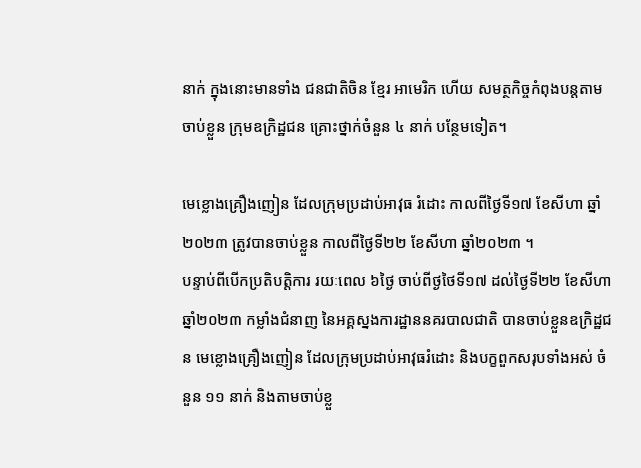នាក់ ក្នុងនោះមានទាំង ជនជាតិចិន ខ្មែរ អាមេរិក ហើយ សមត្ថកិច្ចកំពុងបន្តតាមចាប់ខ្លួន ក្រុមឧក្រិដ្ឋជន គ្រោះថ្នាក់ចំនួន ៤ នាក់ បន្ថែមទៀត។

មេខ្លោងគ្រឿងញៀន ដែលក្រុមប្រដាប់អាវុធ រំដោះ កាលពីថ្ងៃទី១៧ ខែសីហា ឆ្នាំ២០២៣ ត្រូវបានចាប់ខ្លួន កាលពីថ្ងៃទី២២ ខែសីហា ឆ្នាំ២០២៣ ។
បន្ទាប់ពីបើកប្រតិបត្តិការ រយៈពេល ៦ថ្ងៃ ចាប់ពីថ្ងថៃទី១៧ ដល់ថ្ងៃទី២២ ខែសីហា ឆ្នាំ២០២៣ កម្លាំងជំនាញ នៃអគ្គស្នងការដ្ឋាននគរបាលជាតិ បានចាប់ខ្លួនឧក្រិដ្ឋជន មេខ្លោងគ្រឿងញៀន ដែលក្រុមប្រដាប់អាវុធរំដោះ និងបក្ខពួកសរុបទាំងអស់ ចំនួន ១១ នាក់ និងតាមចាប់ខ្លួ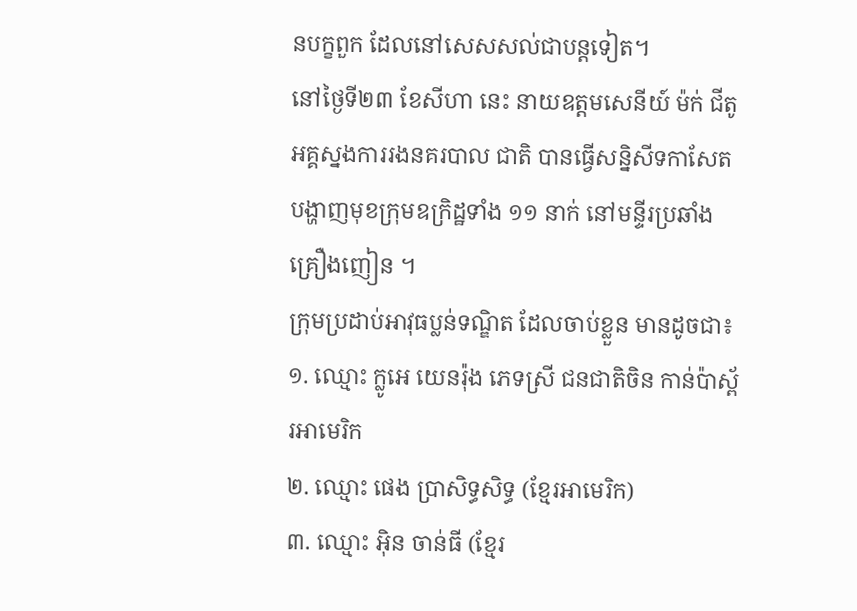នបក្ខពួក ដែលនៅសេសសល់ជាបន្តទៀត។
នៅថ្ងៃទី២៣ ខែសីហា នេះ នាយឧត្តមសេនីយ៍ ម៉ក់ ជីតូ អគ្គស្នងការរងនគរបាល ជាតិ បានធ្វើសន្និសីទកាសែត បង្ហាញមុខក្រុមឧក្រិដ្ឋទាំង ១១ នាក់ នៅមន្ទីរប្រឆាំងគ្រឿងញៀន ។
ក្រុមប្រដាប់អាវុធប្លន់ទណ្ឌិត ដែលចាប់ខ្លួន មានដូចជា៖
១. ឈ្មោះ ក្លូអេ យេនរ៉ុង ភេទស្រី ជនជាតិចិន កាន់ប៉ាស្ព័រអាមេរិក
២. ឈ្មោះ ផេង ប្រាសិទ្ធសិទ្ធ (ខ្មែរអាមេរិក)
៣. ឈ្មោះ អុិន ចាន់ធី (ខ្មែរ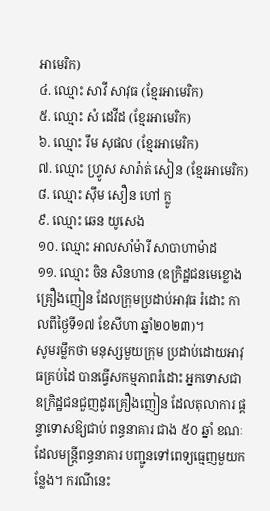អាមេរិក)
៤. ឈ្មោះ សាវី សាវុធ (ខ្មែរអាមេរិក)
៥. ឈ្មោះ សំ ដេវីដ (ខ្មែរអាមេរិក)
៦. ឈ្មោះ រឹម សុផល (ខ្មែរអាមេរិក)
៧. ឈ្មោះ ហ្វ្រូស សារ៉ាត់ សៀន (ខ្មែរអាមេរិក)
៨. ឈ្មោះ ស៊ឹម សឿន ហៅ ក្លូ
៩. ឈ្មោះ ឆេន យូសេង
១០. ឈ្មោះ អាលសាំម៉ារី សាបាហាម៉ាដ
១១. ឈ្មោះ ចិន សិនហាន (ឧក្រិដ្ឋជនមេខ្លោងគ្រឿងញៀន ដែលក្រុមប្រដាប់អាវុធ រំដោះ កាលពីថ្ងៃទី១៧ ខែសីហា ឆ្នាំ២០២៣)។
សូមរម្លឹកថា មនុស្សមួយក្រុម ប្រដាប់ដោយអាវុធគ្រប់ដៃ បានធ្វើសកម្មភាពរំដោះ អ្នកទោសជាឧក្រិដ្ឋជនជួញដូរគ្រឿងញៀន ដែលតុលាការ ផ្ដន្ទាទោសឱ្យជាប់ ពន្ធនាគារ ជាង ៥០ ឆ្នាំ ខណៈដែលមន្ដ្រីពន្ធនាគារ បញ្ជូនទៅពេទ្យធ្មេញមួយកន្លែង។ ករណីនេះ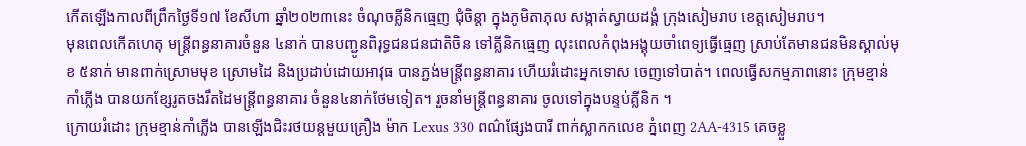កើតឡើងកាលពីព្រឹកថ្ងៃទី១៧ ខែសីហា ឆ្នាំ២០២៣នេះ ចំណុចគ្លីនិកធ្មេញ ជុំចិន្តា ក្នុងភូមិតាភុល សង្កាត់ស្វាយដង្គំ ក្រុងសៀមរាប ខេត្តសៀមរាប។
មុនពេលកើតហេតុ មន្ដ្រីពន្ធនាគារចំនួន ៤នាក់ បានបញ្ជូនពិរុទ្ធជនជនជាតិចិន ទៅគ្លីនិកធ្មេញ លុះពេលកំពុងអង្គុយចាំពេទ្យធ្វើធ្មេញ ស្រាប់តែមានជនមិនស្គាល់មុខ ៥នាក់ មានពាក់ស្រោមមុខ ស្រោមដៃ និងប្រដាប់ដោយអាវុធ បានភ្ជង់មន្ដ្រីពន្ធនាគារ ហើយរំដោះអ្នកទោស ចេញទៅបាត់។ ពេលធ្វើសកម្មភាពនោះ ក្រុមខ្មាន់កាំភ្លើង បានយកខ្សែរូតចងរឹតដៃមន្ដ្រីពន្ធនាគារ ចំនួន៤នាក់ថែមទៀត។ រួចនាំមន្ត្រីពន្ធនាគារ ចូលទៅក្នុងបន្ទប់គ្លីនិក ។
ក្រោយរំដោះ ក្រុមខ្មាន់កាំភ្លើង បានឡើងជិះរថយន្ដមួយគ្រឿង ម៉ាក Lexus 330 ពណ៌ផ្សែងបារី ពាក់ស្លាកកលេខ ភ្នំពេញ 2AA-4315 គេចខ្លួ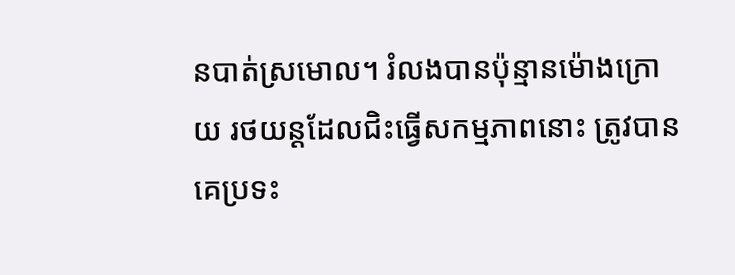នបាត់ស្រមោល។ រំលងបានប៉ុន្មានម៉ោងក្រោយ រថយន្ដដែលជិះធ្វើសកម្មភាពនោះ ត្រូវបានគេប្រទះ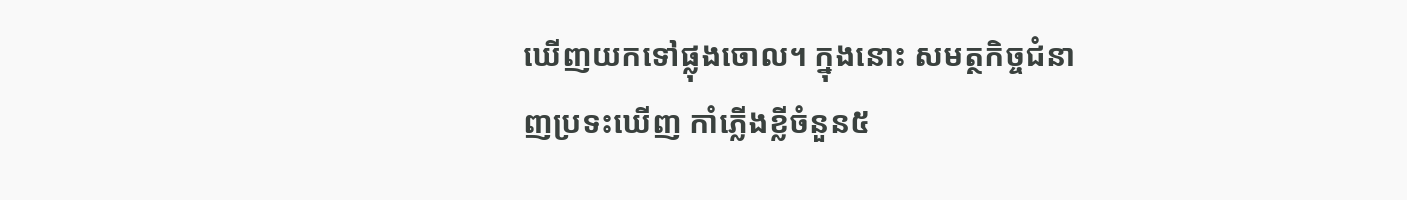ឃើញយកទៅផ្លុងចោល។ ក្នុងនោះ សមត្ថកិច្ចជំនាញប្រទះឃើញ កាំភ្លើងខ្លីចំនួន៥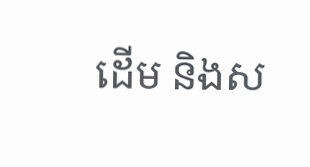ដើម និងស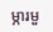ម្ភារមួ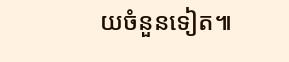យចំនួនទៀត៕